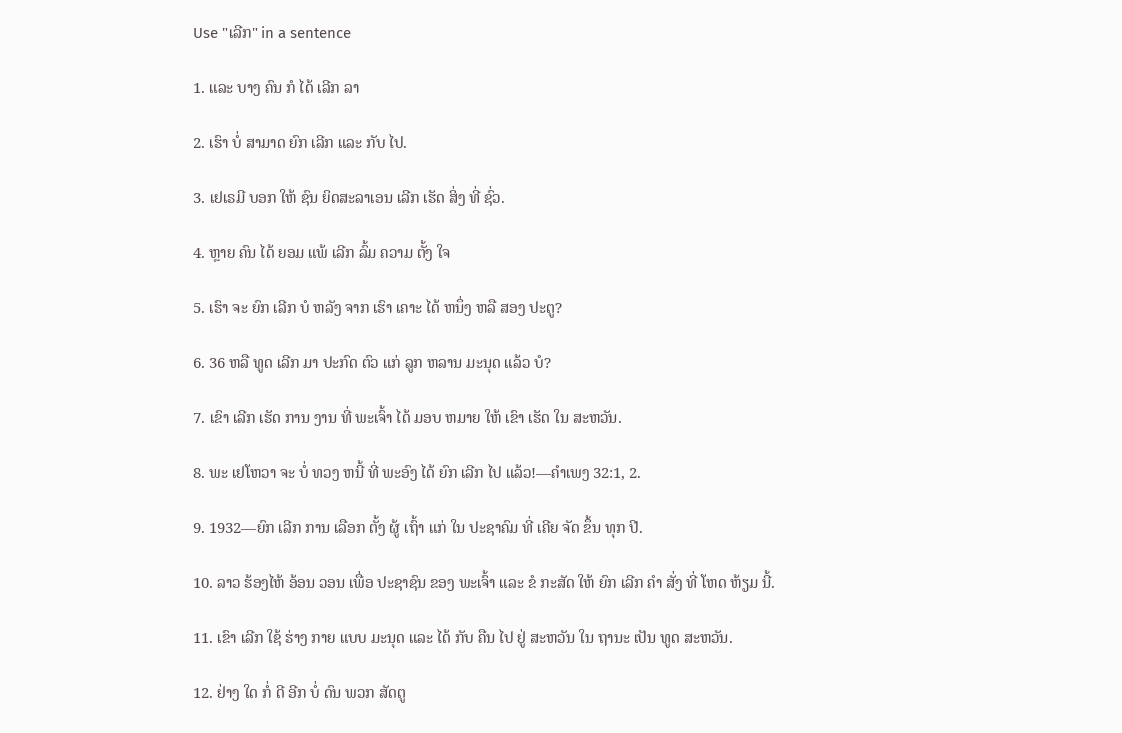Use "ເລີກ" in a sentence

1. ແລະ ບາງ ຄົນ ກໍ ໄດ້ ເລີກ ລາ

2. ເຮົາ ບໍ່ ສາມາດ ຍົກ ເລີກ ແລະ ກັບ ໄປ.

3. ເຢເຣມີ ບອກ ໃຫ້ ຊົນ ຍິດສະລາເອນ ເລີກ ເຮັດ ສິ່ງ ທີ່ ຊົ່ວ.

4. ຫຼາຍ ຄົນ ໄດ້ ຍອມ ແພ້ ເລີກ ລົ້ມ ຄວາມ ຕັ້ງ ໃຈ

5. ເຮົາ ຈະ ຍົກ ເລີກ ບໍ ຫລັງ ຈາກ ເຮົາ ເຄາະ ໄດ້ ຫນຶ່ງ ຫລື ສອງ ປະຕູ?

6. 36 ຫລື ທູດ ເລີກ ມາ ປະກົດ ຕົວ ແກ່ ລູກ ຫລານ ມະນຸດ ແລ້ວ ບໍ?

7. ເຂົາ ເລີກ ເຮັດ ການ ງານ ທີ່ ພະເຈົ້າ ໄດ້ ມອບ ຫມາຍ ໃຫ້ ເຂົາ ເຮັດ ໃນ ສະຫວັນ.

8. ພະ ເຢໂຫວາ ຈະ ບໍ່ ທວງ ຫນີ້ ທີ່ ພະອົງ ໄດ້ ຍົກ ເລີກ ໄປ ແລ້ວ!—ຄໍາເພງ 32:1, 2.

9. 1932—ຍົກ ເລີກ ການ ເລືອກ ຕັ້ງ ຜູ້ ເຖົ້າ ແກ່ ໃນ ປະຊາຄົມ ທີ່ ເຄີຍ ຈັດ ຂຶ້ນ ທຸກ ປີ.

10. ລາວ ຮ້ອງໄຫ້ ອ້ອນ ວອນ ເພື່ອ ປະຊາຊົນ ຂອງ ພະເຈົ້າ ແລະ ຂໍ ກະສັດ ໃຫ້ ຍົກ ເລີກ ຄໍາ ສັ່ງ ທີ່ ໂຫດ ຫ້ຽມ ນີ້.

11. ເຂົາ ເລີກ ໃຊ້ ຮ່າງ ກາຍ ແບບ ມະນຸດ ແລະ ໄດ້ ກັບ ຄືນ ໄປ ຢູ່ ສະຫວັນ ໃນ ຖານະ ເປັນ ທູດ ສະຫວັນ.

12. ຢ່າງ ໃດ ກໍ່ ດີ ອີກ ບໍ່ ດົນ ພວກ ສັດຕູ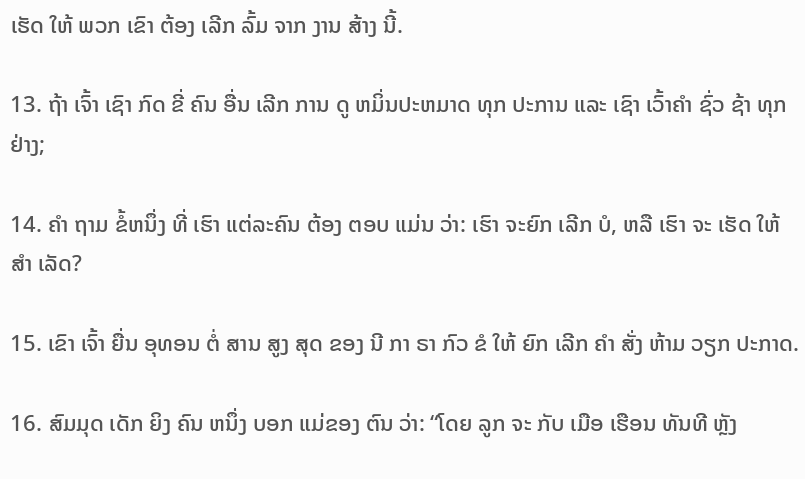ເຮັດ ໃຫ້ ພວກ ເຂົາ ຕ້ອງ ເລີກ ລົ້ມ ຈາກ ງານ ສ້າງ ນີ້.

13. ຖ້າ ເຈົ້າ ເຊົາ ກົດ ຂີ່ ຄົນ ອື່ນ ເລີກ ການ ດູ ຫມິ່ນປະຫມາດ ທຸກ ປະການ ແລະ ເຊົາ ເວົ້າຄໍາ ຊົ່ວ ຊ້າ ທຸກ ຢ່າງ;

14. ຄໍາ ຖາມ ຂໍ້ຫນຶ່ງ ທີ່ ເຮົາ ແຕ່ລະຄົນ ຕ້ອງ ຕອບ ແມ່ນ ວ່າ: ເຮົາ ຈະຍົກ ເລີກ ບໍ, ຫລື ເຮົາ ຈະ ເຮັດ ໃຫ້ ສໍາ ເລັດ?

15. ເຂົາ ເຈົ້າ ຍື່ນ ອຸທອນ ຕໍ່ ສານ ສູງ ສຸດ ຂອງ ນີ ກາ ຣາ ກົວ ຂໍ ໃຫ້ ຍົກ ເລີກ ຄໍາ ສັ່ງ ຫ້າມ ວຽກ ປະກາດ.

16. ສົມມຸດ ເດັກ ຍິງ ຄົນ ຫນຶ່ງ ບອກ ແມ່ຂອງ ຕົນ ວ່າ: “ໂດຍ ລູກ ຈະ ກັບ ເມືອ ເຮືອນ ທັນທີ ຫຼັງ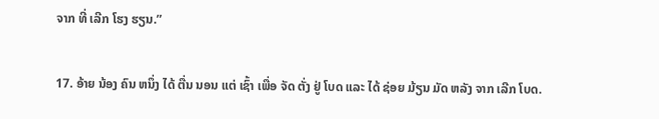ຈາກ ທີ່ ເລີກ ໂຮງ ຮຽນ.”

17. ອ້າຍ ນ້ອງ ຄົນ ຫນຶ່ງ ໄດ້ ຕື່ນ ນອນ ແຕ່ ເຊົ້າ ເພື່ອ ຈັດ ຕັ່ງ ຢູ່ ໂບດ ແລະ ໄດ້ ຊ່ອຍ ມ້ຽນ ມັດ ຫລັງ ຈາກ ເລີກ ໂບດ.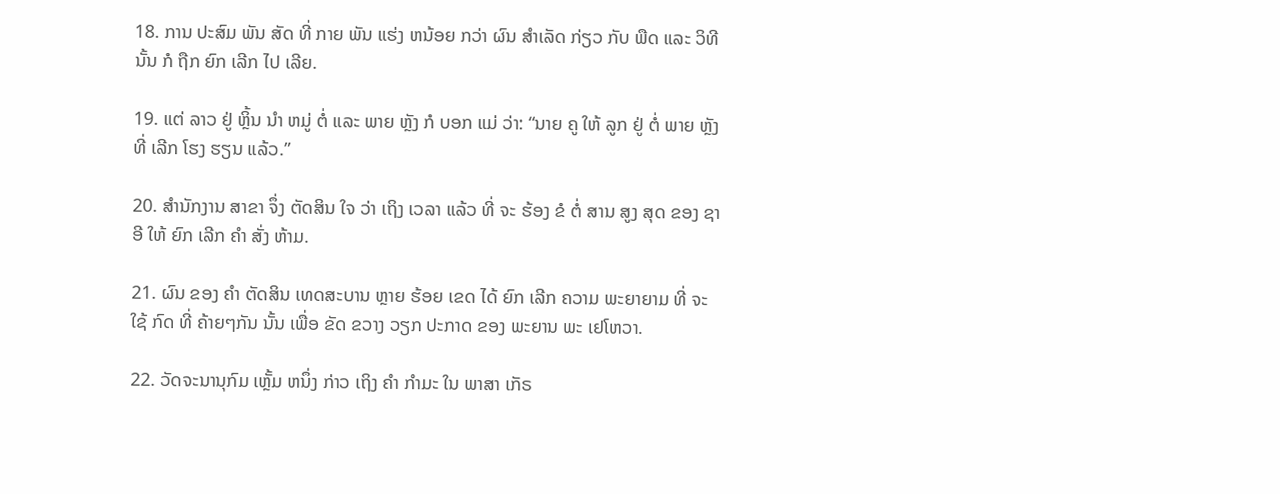18. ການ ປະສົມ ພັນ ສັດ ທີ່ ກາຍ ພັນ ແຮ່ງ ຫນ້ອຍ ກວ່າ ຜົນ ສໍາເລັດ ກ່ຽວ ກັບ ພືດ ແລະ ວິທີ ນັ້ນ ກໍ ຖືກ ຍົກ ເລີກ ໄປ ເລີຍ.

19. ແຕ່ ລາວ ຢູ່ ຫຼິ້ນ ນໍາ ຫມູ່ ຕໍ່ ແລະ ພາຍ ຫຼັງ ກໍ ບອກ ແມ່ ວ່າ: “ນາຍ ຄູ ໃຫ້ ລູກ ຢູ່ ຕໍ່ ພາຍ ຫຼັງ ທີ່ ເລີກ ໂຮງ ຮຽນ ແລ້ວ.”

20. ສໍານັກງານ ສາຂາ ຈຶ່ງ ຕັດສິນ ໃຈ ວ່າ ເຖິງ ເວລາ ແລ້ວ ທີ່ ຈະ ຮ້ອງ ຂໍ ຕໍ່ ສານ ສູງ ສຸດ ຂອງ ຊາ ອີ ໃຫ້ ຍົກ ເລີກ ຄໍາ ສັ່ງ ຫ້າມ.

21. ຜົນ ຂອງ ຄໍາ ຕັດສິນ ເທດສະບານ ຫຼາຍ ຮ້ອຍ ເຂດ ໄດ້ ຍົກ ເລີກ ຄວາມ ພະຍາຍາມ ທີ່ ຈະ ໃຊ້ ກົດ ທີ່ ຄ້າຍໆກັນ ນັ້ນ ເພື່ອ ຂັດ ຂວາງ ວຽກ ປະກາດ ຂອງ ພະຍານ ພະ ເຢໂຫວາ.

22. ວັດຈະນານຸກົມ ເຫຼັ້ມ ຫນຶ່ງ ກ່າວ ເຖິງ ຄໍາ ກໍາມະ ໃນ ພາສາ ເກັຣ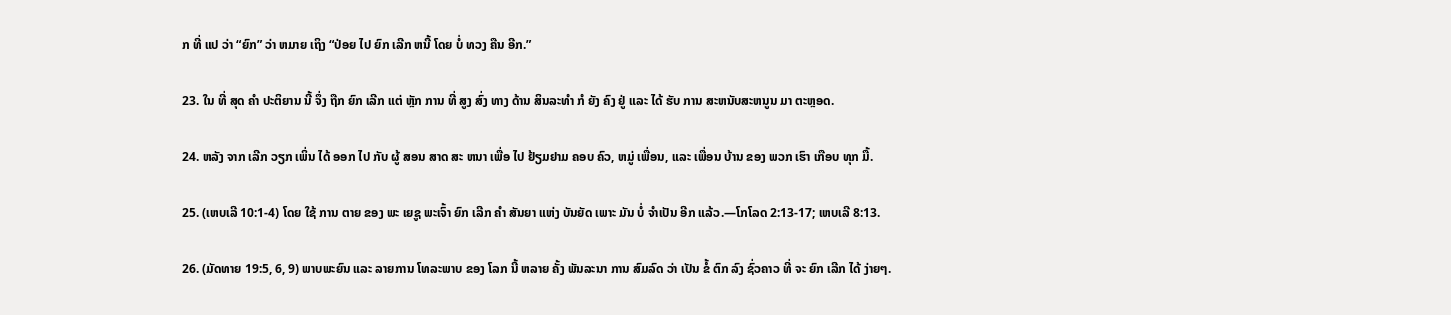ກ ທີ່ ແປ ວ່າ “ຍົກ” ວ່າ ຫມາຍ ເຖິງ “ປ່ອຍ ໄປ ຍົກ ເລີກ ຫນີ້ ໂດຍ ບໍ່ ທວງ ຄືນ ອີກ.”

23. ໃນ ທີ່ ສຸດ ຄໍາ ປະຕິຍານ ນີ້ ຈຶ່ງ ຖືກ ຍົກ ເລີກ ແຕ່ ຫຼັກ ການ ທີ່ ສູງ ສົ່ງ ທາງ ດ້ານ ສິນລະທໍາ ກໍ ຍັງ ຄົງ ຢູ່ ແລະ ໄດ້ ຮັບ ການ ສະຫນັບສະຫນູນ ມາ ຕະຫຼອດ.

24. ຫລັງ ຈາກ ເລີກ ວຽກ ເພິ່ນ ໄດ້ ອອກ ໄປ ກັບ ຜູ້ ສອນ ສາດ ສະ ຫນາ ເພື່ອ ໄປ ຢ້ຽມຢາມ ຄອບ ຄົວ, ຫມູ່ ເພື່ອນ, ແລະ ເພື່ອນ ບ້ານ ຂອງ ພວກ ເຮົາ ເກືອບ ທຸກ ມື້.

25. (ເຫບເລີ 10:1-4) ໂດຍ ໃຊ້ ການ ຕາຍ ຂອງ ພະ ເຍຊູ ພະເຈົ້າ ຍົກ ເລີກ ຄໍາ ສັນຍາ ແຫ່ງ ບັນຍັດ ເພາະ ມັນ ບໍ່ ຈໍາເປັນ ອີກ ແລ້ວ.—ໂກໂລດ 2:13-17; ເຫບເລີ 8:13.

26. (ມັດທາຍ 19:5, 6, 9) ພາບພະຍົນ ແລະ ລາຍການ ໂທລະພາບ ຂອງ ໂລກ ນີ້ ຫລາຍ ຄັ້ງ ພັນລະນາ ການ ສົມລົດ ວ່າ ເປັນ ຂໍ້ ຕົກ ລົງ ຊົ່ວຄາວ ທີ່ ຈະ ຍົກ ເລີກ ໄດ້ ງ່າຍໆ.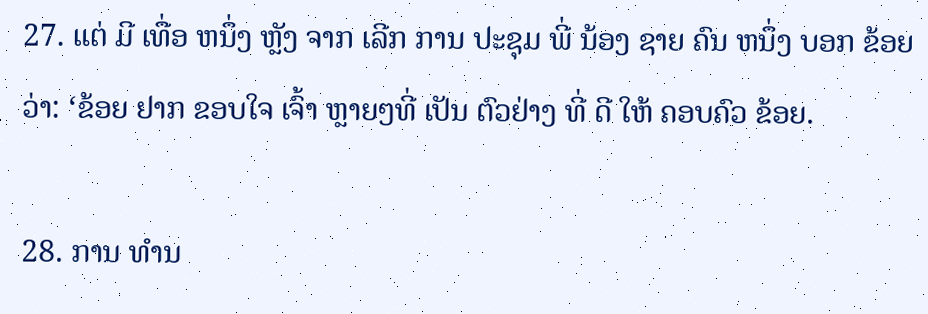27. ແຕ່ ມີ ເທື່ອ ຫນຶ່ງ ຫຼັງ ຈາກ ເລີກ ການ ປະຊຸມ ພີ່ ນ້ອງ ຊາຍ ຄົນ ຫນຶ່ງ ບອກ ຂ້ອຍ ວ່າ: ‘ຂ້ອຍ ຢາກ ຂອບໃຈ ເຈົ້າ ຫຼາຍໆທີ່ ເປັນ ຕົວຢ່າງ ທີ່ ດີ ໃຫ້ ຄອບຄົວ ຂ້ອຍ.

28. ການ ທໍານ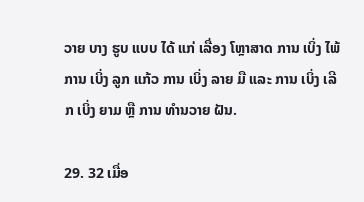ວາຍ ບາງ ຮູບ ແບບ ໄດ້ ແກ່ ເລື່ອງ ໂຫຼາສາດ ການ ເບິ່ງ ໄພ້ ການ ເບິ່ງ ລູກ ແກ້ວ ການ ເບິ່ງ ລາຍ ມື ແລະ ການ ເບິ່ງ ເລີກ ເບິ່ງ ຍາມ ຫຼື ການ ທໍານວາຍ ຝັນ.

29. 32 ເມື່ອ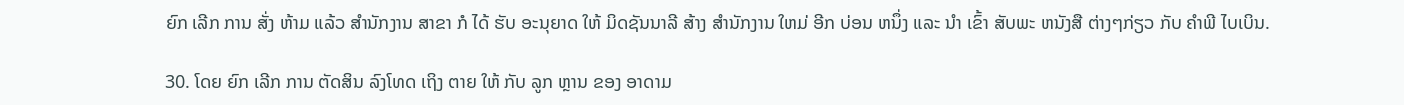ຍົກ ເລີກ ການ ສັ່ງ ຫ້າມ ແລ້ວ ສໍານັກງານ ສາຂາ ກໍ ໄດ້ ຮັບ ອະນຸຍາດ ໃຫ້ ມິດຊັນນາລີ ສ້າງ ສໍານັກງານ ໃຫມ່ ອີກ ບ່ອນ ຫນຶ່ງ ແລະ ນໍາ ເຂົ້າ ສັບພະ ຫນັງສື ຕ່າງໆກ່ຽວ ກັບ ຄໍາພີ ໄບເບິນ.

30. ໂດຍ ຍົກ ເລີກ ການ ຕັດສິນ ລົງໂທດ ເຖິງ ຕາຍ ໃຫ້ ກັບ ລູກ ຫຼານ ຂອງ ອາດາມ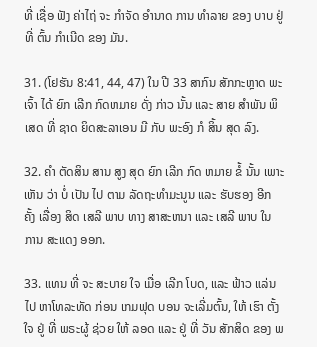ທີ່ ເຊື່ອ ຟັງ ຄ່າໄຖ່ ຈະ ກໍາຈັດ ອໍານາດ ການ ທໍາລາຍ ຂອງ ບາບ ຢູ່ ທີ່ ຕົ້ນ ກໍາເນີດ ຂອງ ມັນ.

31. (ໂຢຮັນ 8:41, 44, 47) ໃນ ປີ 33 ສາກົນ ສັກກະຫຼາດ ພະເຈົ້າ ໄດ້ ຍົກ ເລີກ ກົດຫມາຍ ດັ່ງ ກ່າວ ນັ້ນ ແລະ ສາຍ ສໍາພັນ ພິເສດ ທີ່ ຊາດ ຍິດສະລາເອນ ມີ ກັບ ພະອົງ ກໍ ສິ້ນ ສຸດ ລົງ.

32. ຄໍາ ຕັດສິນ ສານ ສູງ ສຸດ ຍົກ ເລີກ ກົດ ຫມາຍ ຂໍ້ ນັ້ນ ເພາະ ເຫັນ ວ່າ ບໍ່ ເປັນ ໄປ ຕາມ ລັດຖະທໍາມະນູນ ແລະ ຮັບຮອງ ອີກ ຄັ້ງ ເລື່ອງ ສິດ ເສລີ ພາບ ທາງ ສາສະຫນາ ແລະ ເສລີ ພາບ ໃນ ການ ສະແດງ ອອກ.

33. ແທນ ທີ່ ຈະ ສະບາຍ ໃຈ ເມື່ອ ເລີກ ໂບດ, ແລະ ຟ້າວ ແລ່ນ ໄປ ຫາໂທລະທັດ ກ່ອນ ເກມຟຸດ ບອນ ຈະເລີ່ມຕົ້ນ, ໃຫ້ ເຮົາ ຕັ້ງ ໃຈ ຢູ່ ທີ່ ພຣະຜູ້ ຊ່ວຍ ໃຫ້ ລອດ ແລະ ຢູ່ ທີ່ ວັນ ສັກສິດ ຂອງ ພ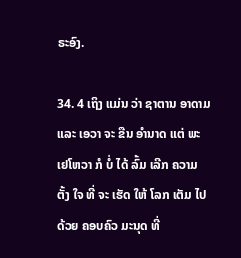ຣະອົງ.

34. 4 ເຖິງ ແມ່ນ ວ່າ ຊາຕານ ອາດາມ ແລະ ເອວາ ຈະ ຂືນ ອໍານາດ ແຕ່ ພະ ເຢໂຫວາ ກໍ ບໍ່ ໄດ້ ລົ້ມ ເລີກ ຄວາມ ຕັ້ງ ໃຈ ທີ່ ຈະ ເຮັດ ໃຫ້ ໂລກ ເຕັມ ໄປ ດ້ວຍ ຄອບຄົວ ມະນຸດ ທີ່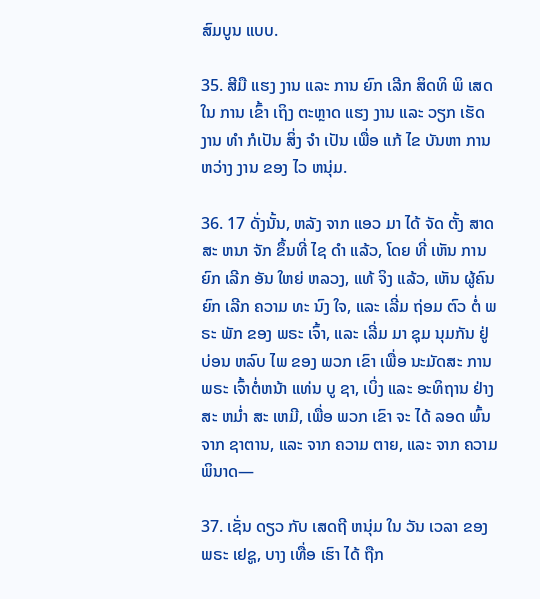ສົມບູນ ແບບ.

35. ສີມື ແຮງ ງານ ແລະ ການ ຍົກ ເລີກ ສິດທິ ພິ ເສດ ໃນ ການ ເຂົ້າ ເຖິງ ຕະຫຼາດ ແຮງ ງານ ແລະ ວຽກ ເຮັດ ງານ ທໍາ ກໍເປັນ ສິ່ງ ຈໍາ ເປັນ ເພື່ອ ແກ້ ໄຂ ບັນຫາ ການ ຫວ່າງ ງານ ຂອງ ໄວ ຫນຸ່ມ.

36. 17 ດັ່ງນັ້ນ, ຫລັງ ຈາກ ແອວ ມາ ໄດ້ ຈັດ ຕັ້ງ ສາດສະ ຫນາ ຈັກ ຂຶ້ນທີ່ ໄຊ ດໍາ ແລ້ວ, ໂດຍ ທີ່ ເຫັນ ການ ຍົກ ເລີກ ອັນ ໃຫຍ່ ຫລວງ, ແທ້ ຈິງ ແລ້ວ, ເຫັນ ຜູ້ຄົນ ຍົກ ເລີກ ຄວາມ ທະ ນົງ ໃຈ, ແລະ ເລີ່ມ ຖ່ອມ ຕົວ ຕໍ່ ພຣະ ພັກ ຂອງ ພຣະ ເຈົ້າ, ແລະ ເລີ່ມ ມາ ຊຸມ ນຸມກັນ ຢູ່ ບ່ອນ ຫລົບ ໄພ ຂອງ ພວກ ເຂົາ ເພື່ອ ນະມັດສະ ການ ພຣະ ເຈົ້າຕໍ່ຫນ້າ ແທ່ນ ບູ ຊາ, ເບິ່ງ ແລະ ອະທິຖານ ຢ່າງ ສະ ຫມ່ຳ ສະ ເຫມີ, ເພື່ອ ພວກ ເຂົາ ຈະ ໄດ້ ລອດ ພົ້ນ ຈາກ ຊາຕານ, ແລະ ຈາກ ຄວາມ ຕາຍ, ແລະ ຈາກ ຄວາມ ພິນາດ—

37. ເຊັ່ນ ດຽວ ກັບ ເສດຖີ ຫນຸ່ມ ໃນ ວັນ ເວລາ ຂອງພຣະ ເຢຊູ, ບາງ ເທື່ອ ເຮົາ ໄດ້ ຖືກ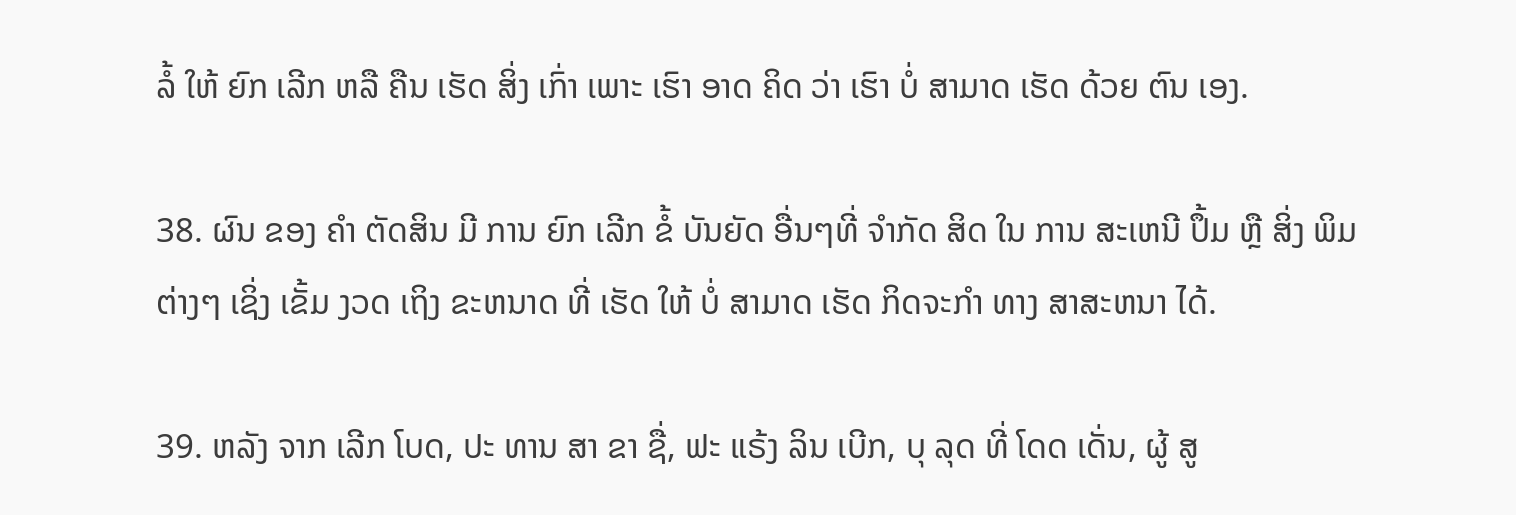ລໍ້ ໃຫ້ ຍົກ ເລີກ ຫລື ຄືນ ເຮັດ ສິ່ງ ເກົ່າ ເພາະ ເຮົາ ອາດ ຄິດ ວ່າ ເຮົາ ບໍ່ ສາມາດ ເຮັດ ດ້ວຍ ຕົນ ເອງ.

38. ຜົນ ຂອງ ຄໍາ ຕັດສິນ ມີ ການ ຍົກ ເລີກ ຂໍ້ ບັນຍັດ ອື່ນໆທີ່ ຈໍາກັດ ສິດ ໃນ ການ ສະເຫນີ ປຶ້ມ ຫຼື ສິ່ງ ພິມ ຕ່າງໆ ເຊິ່ງ ເຂັ້ມ ງວດ ເຖິງ ຂະຫນາດ ທີ່ ເຮັດ ໃຫ້ ບໍ່ ສາມາດ ເຮັດ ກິດຈະກໍາ ທາງ ສາສະຫນາ ໄດ້.

39. ຫລັງ ຈາກ ເລີກ ໂບດ, ປະ ທານ ສາ ຂາ ຊື່, ຟະ ແຣ້ງ ລິນ ເບີກ, ບຸ ລຸດ ທີ່ ໂດດ ເດັ່ນ, ຜູ້ ສູ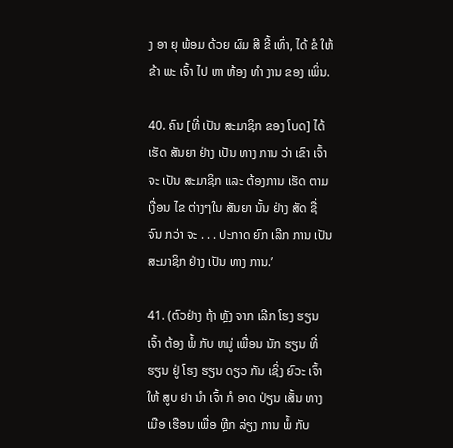ງ ອາ ຍຸ ພ້ອມ ດ້ວຍ ຜົມ ສີ ຂີ້ ເທົ່າ, ໄດ້ ຂໍ ໃຫ້ ຂ້າ ພະ ເຈົ້າ ໄປ ຫາ ຫ້ອງ ທໍາ ງານ ຂອງ ເພິ່ນ.

40. ຄົນ [ທີ່ ເປັນ ສະມາຊິກ ຂອງ ໂບດ] ໄດ້ ເຮັດ ສັນຍາ ຢ່າງ ເປັນ ທາງ ການ ວ່າ ເຂົາ ເຈົ້າ ຈະ ເປັນ ສະມາຊິກ ແລະ ຕ້ອງການ ເຮັດ ຕາມ ເງື່ອນ ໄຂ ຕ່າງໆໃນ ສັນຍາ ນັ້ນ ຢ່າງ ສັດ ຊື່ ຈົນ ກວ່າ ຈະ . . . ປະກາດ ຍົກ ເລີກ ການ ເປັນ ສະມາຊິກ ຢ່າງ ເປັນ ທາງ ການ.’

41. (ຕົວຢ່າງ ຖ້າ ຫຼັງ ຈາກ ເລີກ ໂຮງ ຮຽນ ເຈົ້າ ຕ້ອງ ພໍ້ ກັບ ຫມູ່ ເພື່ອນ ນັກ ຮຽນ ທີ່ ຮຽນ ຢູ່ ໂຮງ ຮຽນ ດຽວ ກັນ ເຊິ່ງ ຍົວະ ເຈົ້າ ໃຫ້ ສູບ ຢາ ນໍາ ເຈົ້າ ກໍ ອາດ ປ່ຽນ ເສັ້ນ ທາງ ເມືອ ເຮືອນ ເພື່ອ ຫຼີກ ລ່ຽງ ການ ພໍ້ ກັບ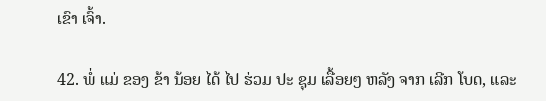ເຂົາ ເຈົ້າ.

42. ພໍ່ ແມ່ ຂອງ ຂ້າ ນ້ອຍ ໄດ້ ໄປ ຮ່ວມ ປະ ຊຸມ ເລື້ອຍໆ ຫລັງ ຈາກ ເລີກ ໂບດ, ແລະ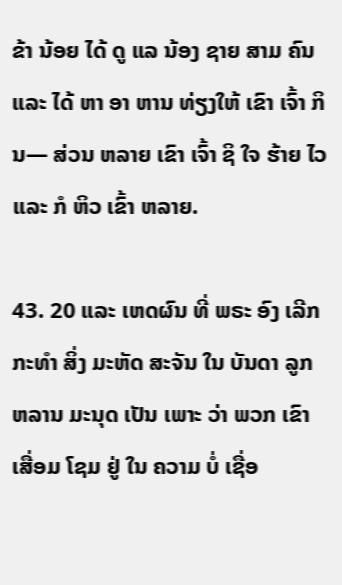ຂ້າ ນ້ອຍ ໄດ້ ດູ ແລ ນ້ອງ ຊາຍ ສາມ ຄົນ ແລະ ໄດ້ ຫາ ອາ ຫານ ທ່ຽງໃຫ້ ເຂົາ ເຈົ້າ ກິນ— ສ່ວນ ຫລາຍ ເຂົາ ເຈົ້າ ຊິ ໃຈ ຮ້າຍ ໄວ ແລະ ກໍ ຫິວ ເຂົ້າ ຫລາຍ.

43. 20 ແລະ ເຫດຜົນ ທີ່ ພຣະ ອົງ ເລີກ ກະທໍາ ສິ່ງ ມະຫັດ ສະຈັນ ໃນ ບັນດາ ລູກ ຫລານ ມະນຸດ ເປັນ ເພາະ ວ່າ ພວກ ເຂົາເສື່ອມ ໂຊມ ຢູ່ ໃນ ຄວາມ ບໍ່ ເຊື່ອ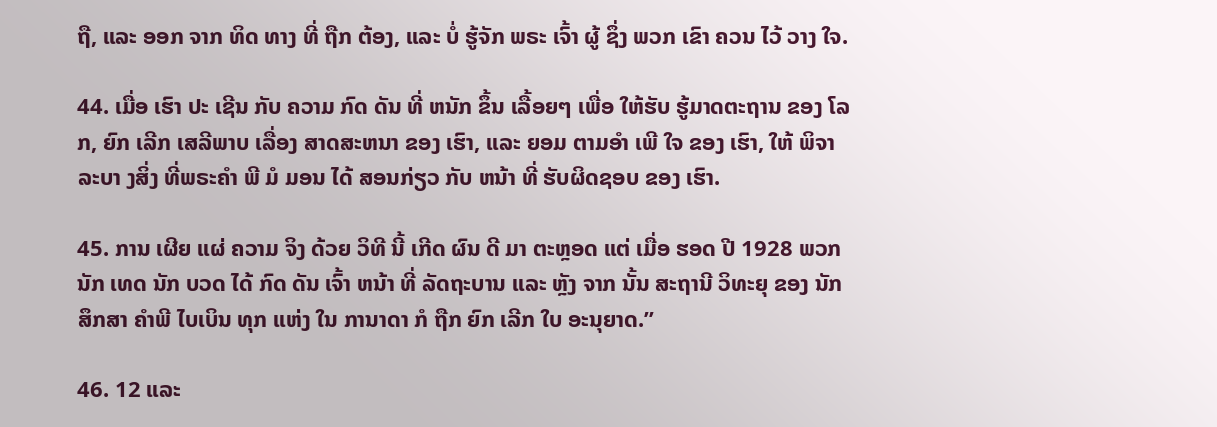ຖື, ແລະ ອອກ ຈາກ ທິດ ທາງ ທີ່ ຖືກ ຕ້ອງ, ແລະ ບໍ່ ຮູ້ຈັກ ພຣະ ເຈົ້າ ຜູ້ ຊຶ່ງ ພວກ ເຂົາ ຄວນ ໄວ້ ວາງ ໃຈ.

44. ເມື່ອ ເຮົາ ປະ ເຊີນ ກັບ ຄວາມ ກົດ ດັນ ທີ່ ຫນັກ ຂຶ້ນ ເລື້ອຍໆ ເພື່ອ ໃຫ້ຮັບ ຮູ້ມາດຕະຖານ ຂອງ ໂລກ, ຍົກ ເລີກ ເສລີພາບ ເລື່ອງ ສາດສະຫນາ ຂອງ ເຮົາ, ແລະ ຍອມ ຕາມອໍາ ເພີ ໃຈ ຂອງ ເຮົາ, ໃຫ້ ພິຈາລະບາ ງສິ່ງ ທີ່ພຣະຄໍາ ພີ ມໍ ມອນ ໄດ້ ສອນກ່ຽວ ກັບ ຫນ້າ ທີ່ ຮັບຜິດຊອບ ຂອງ ເຮົາ.

45. ການ ເຜີຍ ແຜ່ ຄວາມ ຈິງ ດ້ວຍ ວິທີ ນີ້ ເກີດ ຜົນ ດີ ມາ ຕະຫຼອດ ແຕ່ ເມື່ອ ຮອດ ປີ 1928 ພວກ ນັກ ເທດ ນັກ ບວດ ໄດ້ ກົດ ດັນ ເຈົ້າ ຫນ້າ ທີ່ ລັດຖະບານ ແລະ ຫຼັງ ຈາກ ນັ້ນ ສະຖານີ ວິທະຍຸ ຂອງ ນັກ ສຶກສາ ຄໍາພີ ໄບເບິນ ທຸກ ແຫ່ງ ໃນ ການາດາ ກໍ ຖືກ ຍົກ ເລີກ ໃບ ອະນຸຍາດ.”

46. 12 ແລະ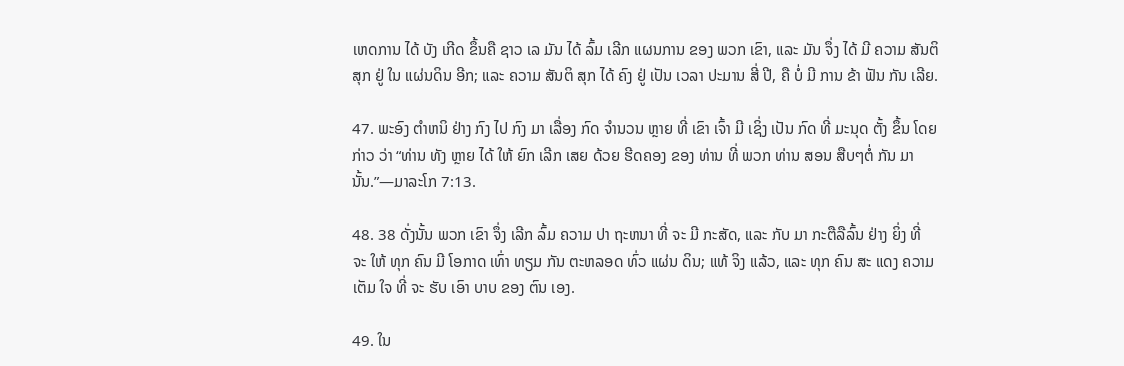ເຫດການ ໄດ້ ບັງ ເກີດ ຂຶ້ນຄື ຊາວ ເລ ມັນ ໄດ້ ລົ້ມ ເລີກ ແຜນການ ຂອງ ພວກ ເຂົາ, ແລະ ມັນ ຈຶ່ງ ໄດ້ ມີ ຄວາມ ສັນຕິ ສຸກ ຢູ່ ໃນ ແຜ່ນດິນ ອີກ; ແລະ ຄວາມ ສັນຕິ ສຸກ ໄດ້ ຄົງ ຢູ່ ເປັນ ເວລາ ປະມານ ສີ່ ປີ, ຄື ບໍ່ ມີ ການ ຂ້າ ຟັນ ກັນ ເລີຍ.

47. ພະອົງ ຕໍາຫນິ ຢ່າງ ກົງ ໄປ ກົງ ມາ ເລື່ອງ ກົດ ຈໍານວນ ຫຼາຍ ທີ່ ເຂົາ ເຈົ້າ ມີ ເຊິ່ງ ເປັນ ກົດ ທີ່ ມະນຸດ ຕັ້ງ ຂຶ້ນ ໂດຍ ກ່າວ ວ່າ “ທ່ານ ທັງ ຫຼາຍ ໄດ້ ໃຫ້ ຍົກ ເລີກ ເສຍ ດ້ວຍ ຮີດຄອງ ຂອງ ທ່ານ ທີ່ ພວກ ທ່ານ ສອນ ສືບໆຕໍ່ ກັນ ມາ ນັ້ນ.”—ມາລະໂກ 7:13.

48. 38 ດັ່ງນັ້ນ ພວກ ເຂົາ ຈຶ່ງ ເລີກ ລົ້ມ ຄວາມ ປາ ຖະຫນາ ທີ່ ຈະ ມີ ກະສັດ, ແລະ ກັບ ມາ ກະຕືລືລົ້ນ ຢ່າງ ຍິ່ງ ທີ່ ຈະ ໃຫ້ ທຸກ ຄົນ ມີ ໂອກາດ ເທົ່າ ທຽມ ກັນ ຕະຫລອດ ທົ່ວ ແຜ່ນ ດິນ; ແທ້ ຈິງ ແລ້ວ, ແລະ ທຸກ ຄົນ ສະ ແດງ ຄວາມ ເຕັມ ໃຈ ທີ່ ຈະ ຮັບ ເອົາ ບາບ ຂອງ ຕົນ ເອງ.

49. ໃນ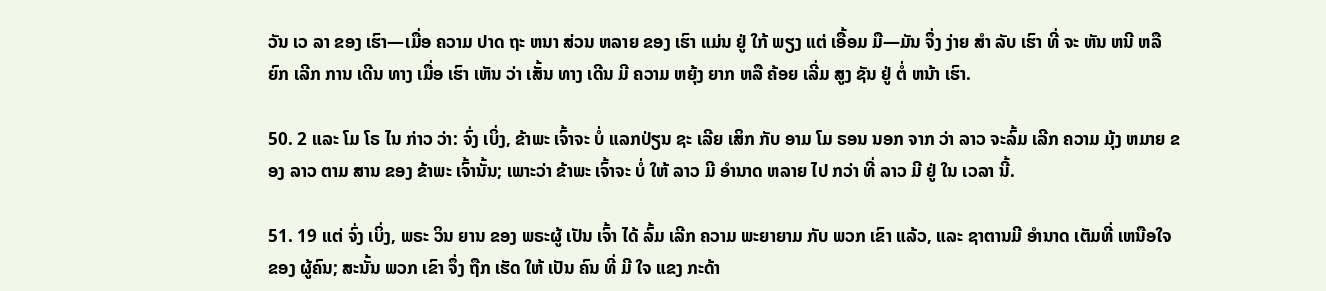ວັນ ເວ ລາ ຂອງ ເຮົາ—ເມື່ອ ຄວາມ ປາດ ຖະ ຫນາ ສ່ວນ ຫລາຍ ຂອງ ເຮົາ ແມ່ນ ຢູ່ ໃກ້ ພຽງ ແຕ່ ເອື້ອມ ມື—ມັນ ຈຶ່ງ ງ່າຍ ສໍາ ລັບ ເຮົາ ທີ່ ຈະ ຫັນ ຫນີ ຫລື ຍົກ ເລີກ ການ ເດີນ ທາງ ເມື່ອ ເຮົາ ເຫັນ ວ່າ ເສັ້ນ ທາງ ເດີນ ມີ ຄວາມ ຫຍຸ້ງ ຍາກ ຫລື ຄ້ອຍ ເລີ່ມ ສູງ ຊັນ ຢູ່ ຕໍ່ ຫນ້າ ເຮົາ.

50. 2 ແລະ ໂມ ໂຣ ໄນ ກ່າວ ວ່າ: ຈົ່ງ ເບິ່ງ, ຂ້າພະ ເຈົ້າຈະ ບໍ່ ແລກປ່ຽນ ຊະ ເລີຍ ເສິກ ກັບ ອາມ ໂມ ຣອນ ນອກ ຈາກ ວ່າ ລາວ ຈະລົ້ມ ເລີກ ຄວາມ ມຸ້ງ ຫມາຍ ຂອງ ລາວ ຕາມ ສານ ຂອງ ຂ້າພະ ເຈົ້ານັ້ນ; ເພາະວ່າ ຂ້າພະ ເຈົ້າຈະ ບໍ່ ໃຫ້ ລາວ ມີ ອໍານາດ ຫລາຍ ໄປ ກວ່າ ທີ່ ລາວ ມີ ຢູ່ ໃນ ເວລາ ນີ້.

51. 19 ແຕ່ ຈົ່ງ ເບິ່ງ, ພຣະ ວິນ ຍານ ຂອງ ພຣະຜູ້ ເປັນ ເຈົ້າ ໄດ້ ລົ້ມ ເລີກ ຄວາມ ພະຍາຍາມ ກັບ ພວກ ເຂົາ ແລ້ວ, ແລະ ຊາຕານມີ ອໍານາດ ເຕັມທີ່ ເຫນືອໃຈ ຂອງ ຜູ້ຄົນ; ສະນັ້ນ ພວກ ເຂົາ ຈຶ່ງ ຖືກ ເຮັດ ໃຫ້ ເປັນ ຄົນ ທີ່ ມີ ໃຈ ແຂງ ກະດ້າ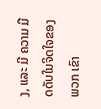ງ, ແລະ ມີ ຄວາມ ມືດດັບໃນຈິດໃຈຂອງ ພວກ ເຂົາ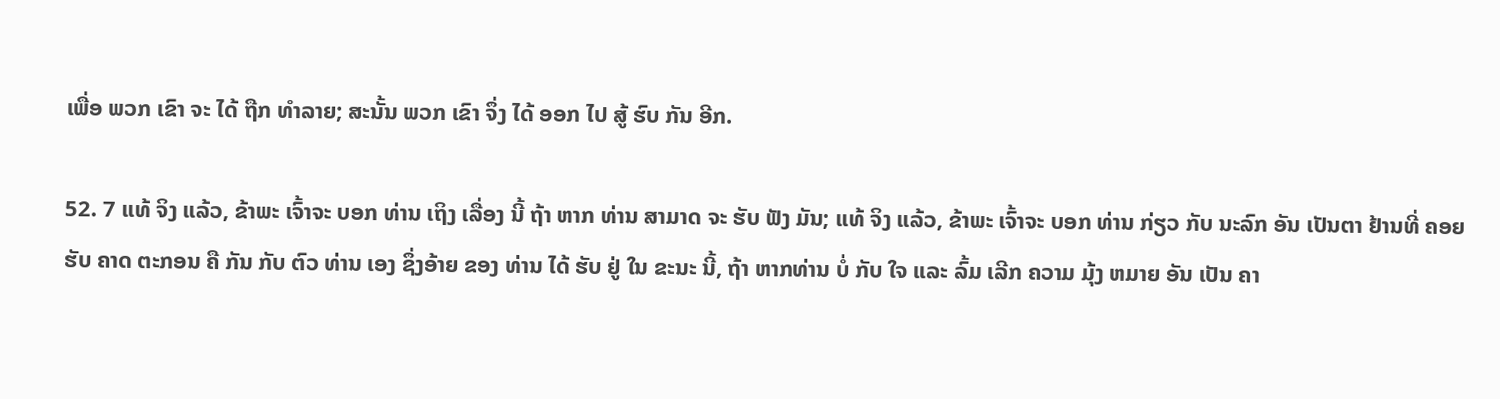ເພື່ອ ພວກ ເຂົາ ຈະ ໄດ້ ຖືກ ທໍາລາຍ; ສະນັ້ນ ພວກ ເຂົາ ຈຶ່ງ ໄດ້ ອອກ ໄປ ສູ້ ຮົບ ກັນ ອີກ.

52. 7 ແທ້ ຈິງ ແລ້ວ, ຂ້າພະ ເຈົ້າຈະ ບອກ ທ່ານ ເຖິງ ເລື່ອງ ນີ້ ຖ້າ ຫາກ ທ່ານ ສາມາດ ຈະ ຮັບ ຟັງ ມັນ; ແທ້ ຈິງ ແລ້ວ, ຂ້າພະ ເຈົ້າຈະ ບອກ ທ່ານ ກ່ຽວ ກັບ ນະລົກ ອັນ ເປັນຕາ ຢ້ານທີ່ ຄອຍ ຮັບ ຄາດ ຕະກອນ ຄື ກັນ ກັບ ຕົວ ທ່ານ ເອງ ຊຶ່ງອ້າຍ ຂອງ ທ່ານ ໄດ້ ຮັບ ຢູ່ ໃນ ຂະນະ ນີ້, ຖ້າ ຫາກທ່ານ ບໍ່ ກັບ ໃຈ ແລະ ລົ້ມ ເລີກ ຄວາມ ມຸ້ງ ຫມາຍ ອັນ ເປັນ ຄາ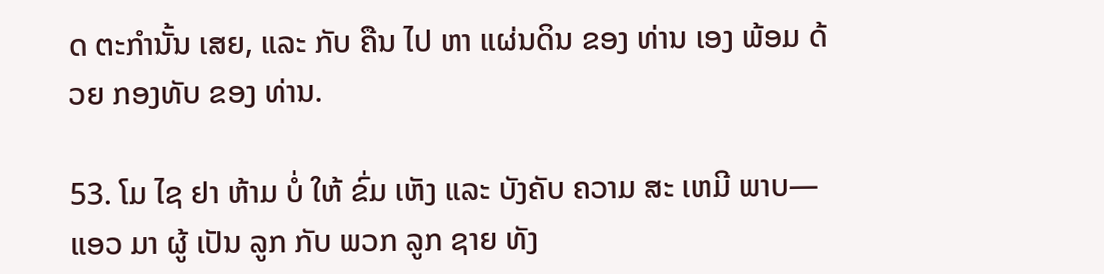ດ ຕະກໍານັ້ນ ເສຍ, ແລະ ກັບ ຄືນ ໄປ ຫາ ແຜ່ນດິນ ຂອງ ທ່ານ ເອງ ພ້ອມ ດ້ວຍ ກອງທັບ ຂອງ ທ່ານ.

53. ໂມ ໄຊ ຢາ ຫ້າມ ບໍ່ ໃຫ້ ຂົ່ມ ເຫັງ ແລະ ບັງຄັບ ຄວາມ ສະ ເຫມີ ພາບ—ແອວ ມາ ຜູ້ ເປັນ ລູກ ກັບ ພວກ ລູກ ຊາຍ ທັງ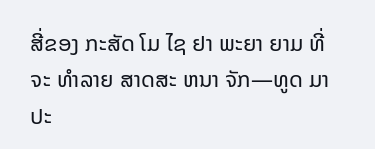ສີ່ຂອງ ກະສັດ ໂມ ໄຊ ຢາ ພະຍາ ຍາມ ທີ່ ຈະ ທໍາລາຍ ສາດສະ ຫນາ ຈັກ—ທູດ ມາ ປະ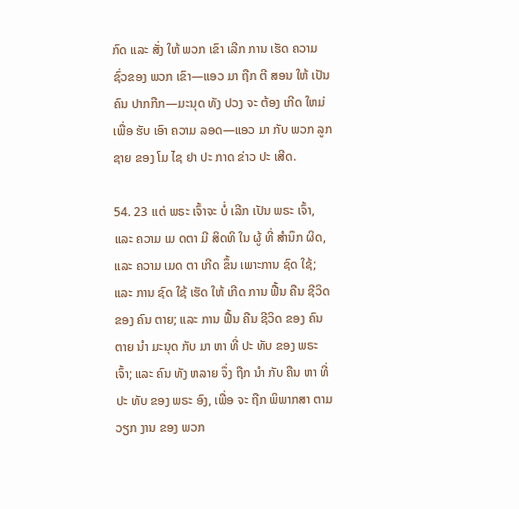ກົດ ແລະ ສັ່ງ ໃຫ້ ພວກ ເຂົາ ເລີກ ການ ເຮັດ ຄວາມ ຊົ່ວຂອງ ພວກ ເຂົາ—ແອວ ມາ ຖືກ ຕີ ສອນ ໃຫ້ ເປັນ ຄົນ ປາກກືກ—ມະນຸດ ທັງ ປວງ ຈະ ຕ້ອງ ເກີດ ໃຫມ່ ເພື່ອ ຮັບ ເອົາ ຄວາມ ລອດ—ແອວ ມາ ກັບ ພວກ ລູກ ຊາຍ ຂອງ ໂມ ໄຊ ຢາ ປະ ກາດ ຂ່າວ ປະ ເສີດ.

54. 23 ແຕ່ ພຣະ ເຈົ້າຈະ ບໍ່ ເລີກ ເປັນ ພຣະ ເຈົ້າ, ແລະ ຄວາມ ເມ ດຕາ ມີ ສິດທິ ໃນ ຜູ້ ທີ່ ສໍານຶກ ຜິດ, ແລະ ຄວາມ ເມດ ຕາ ເກີດ ຂຶ້ນ ເພາະການ ຊົດ ໃຊ້; ແລະ ການ ຊົດ ໃຊ້ ເຮັດ ໃຫ້ ເກີດ ການ ຟື້ນ ຄືນ ຊີວິດ ຂອງ ຄົນ ຕາຍ; ແລະ ການ ຟື້ນ ຄືນ ຊີວິດ ຂອງ ຄົນ ຕາຍ ນໍາ ມະນຸດ ກັບ ມາ ຫາ ທີ່ ປະ ທັບ ຂອງ ພຣະ ເຈົ້າ; ແລະ ຄົນ ທັງ ຫລາຍ ຈຶ່ງ ຖືກ ນໍາ ກັບ ຄືນ ຫາ ທີ່ ປະ ທັບ ຂອງ ພຣະ ອົງ, ເພື່ອ ຈະ ຖືກ ພິພາກສາ ຕາມ ວຽກ ງານ ຂອງ ພວກ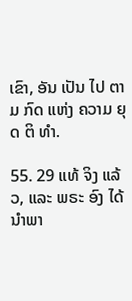ເຂົາ, ອັນ ເປັນ ໄປ ຕາມ ກົດ ແຫ່ງ ຄວາມ ຍຸດ ຕິ ທໍາ.

55. 29 ແທ້ ຈິງ ແລ້ວ, ແລະ ພຣະ ອົງ ໄດ້ ນໍາພາ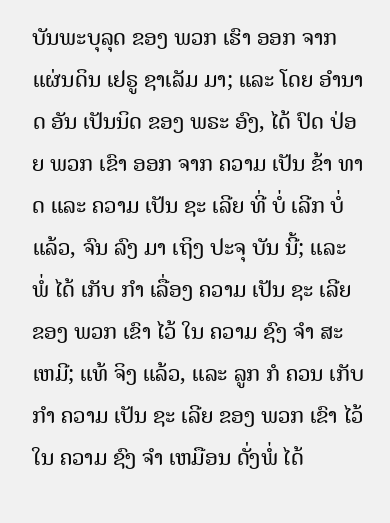ບັນພະບຸລຸດ ຂອງ ພວກ ເຮົາ ອອກ ຈາກ ແຜ່ນດິນ ເຢຣູ ຊາເລັມ ມາ; ແລະ ໂດຍ ອໍານາດ ອັນ ເປັນນິດ ຂອງ ພຣະ ອົງ, ໄດ້ ປົດ ປ່ອຍ ພວກ ເຂົາ ອອກ ຈາກ ຄວາມ ເປັນ ຂ້າ ທາດ ແລະ ຄວາມ ເປັນ ຊະ ເລີຍ ທີ່ ບໍ່ ເລີກ ບໍ່ ແລ້ວ, ຈົນ ລົງ ມາ ເຖິງ ປະຈຸ ບັນ ນີ້; ແລະ ພໍ່ ໄດ້ ເກັບ ກໍາ ເລື່ອງ ຄວາມ ເປັນ ຊະ ເລີຍ ຂອງ ພວກ ເຂົາ ໄວ້ ໃນ ຄວາມ ຊົງ ຈໍາ ສະ ເຫມີ; ແທ້ ຈິງ ແລ້ວ, ແລະ ລູກ ກໍ ຄວນ ເກັບ ກໍາ ຄວາມ ເປັນ ຊະ ເລີຍ ຂອງ ພວກ ເຂົາ ໄວ້ ໃນ ຄວາມ ຊົງ ຈໍາ ເຫມືອນ ດັ່ງພໍ່ ໄດ້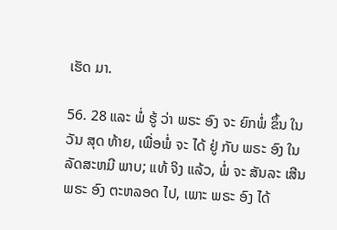ເຮັດ ມາ.

56. 28 ແລະ ພໍ່ ຮູ້ ວ່າ ພຣະ ອົງ ຈະ ຍົກພໍ່ ຂຶ້ນ ໃນ ວັນ ສຸດ ທ້າຍ, ເພື່ອພໍ່ ຈະ ໄດ້ ຢູ່ ກັບ ພຣະ ອົງ ໃນ ລັດສະຫມີ ພາບ; ແທ້ ຈິງ ແລ້ວ, ພໍ່ ຈະ ສັນລະ ເສີນ ພຣະ ອົງ ຕະຫລອດ ໄປ, ເພາະ ພຣະ ອົງ ໄດ້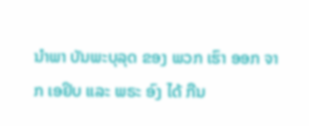ນໍາພາ ບັນພະບຸລຸດ ຂອງ ພວກ ເຮົາ ອອກ ຈາກ ເອຢິບ ແລະ ພຣະ ອົງ ໄດ້ ກືນ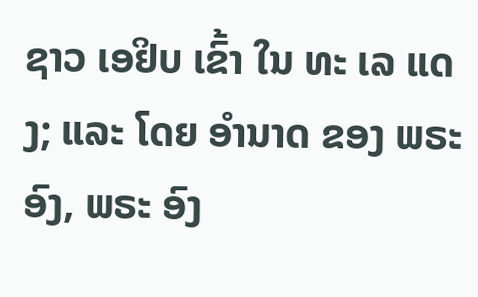ຊາວ ເອຢິບ ເຂົ້າ ໃນ ທະ ເລ ແດງ; ແລະ ໂດຍ ອໍານາດ ຂອງ ພຣະ ອົງ, ພຣະ ອົງ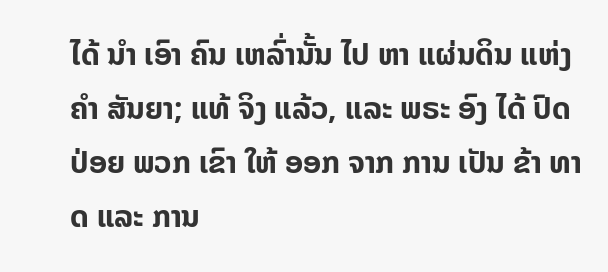ໄດ້ ນໍາ ເອົາ ຄົນ ເຫລົ່ານັ້ນ ໄປ ຫາ ແຜ່ນດິນ ແຫ່ງ ຄໍາ ສັນຍາ; ແທ້ ຈິງ ແລ້ວ, ແລະ ພຣະ ອົງ ໄດ້ ປົດ ປ່ອຍ ພວກ ເຂົາ ໃຫ້ ອອກ ຈາກ ການ ເປັນ ຂ້າ ທາດ ແລະ ການ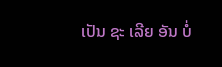ເປັນ ຊະ ເລີຍ ອັນ ບໍ່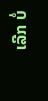ເລີກ ບໍ່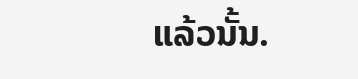ແລ້ວນັ້ນ.